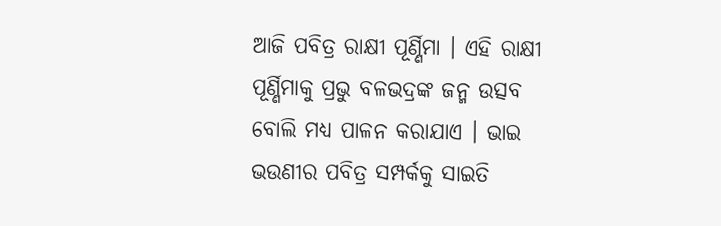ଆଜି ପବିତ୍ର ରାକ୍ଷୀ ପୂର୍ଣ୍ଣିମା । ଏହି ରାକ୍ଷୀ ପୂର୍ଣ୍ଣିମାକୁ ପ୍ରଭୁ ବଳଭଦ୍ରଙ୍କ ଜନ୍ମ ଉତ୍ସବ ବୋଲି ମଧ୍ୟ ପାଳନ କରାଯାଏ । ଭାଇ ଭଉଣୀର ପବିତ୍ର ସମ୍ପର୍କକୁ ସାଇତି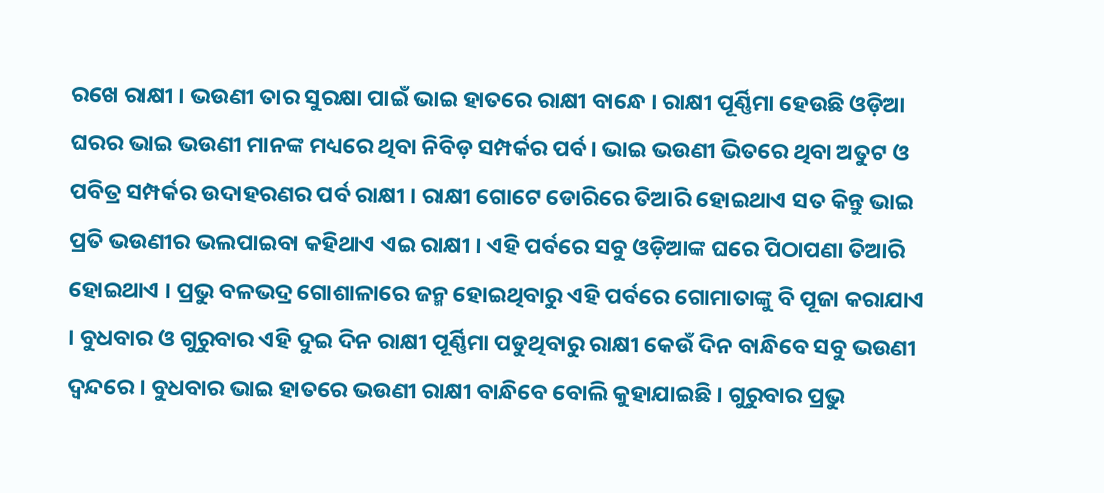ରଖେ ରାକ୍ଷୀ । ଭଉଣୀ ତାର ସୁରକ୍ଷା ପାଇଁ ଭାଇ ହାତରେ ରାକ୍ଷୀ ବାନ୍ଧେ । ରାକ୍ଷୀ ପୂର୍ଣ୍ଣିମା ହେଉଛି ଓଡ଼ିଆ ଘରର ଭାଇ ଭଉଣୀ ମାନଙ୍କ ମଧ୍ୟରେ ଥିବା ନିବିଡ଼ ସମ୍ପର୍କର ପର୍ବ। ଭାଇ ଭଉଣୀ ଭିତରେ ଥିବା ଅତୁଟ ଓ ପବିତ୍ର ସମ୍ପର୍କର ଉଦାହରଣର ପର୍ବ ରାକ୍ଷୀ । ରାକ୍ଷୀ ଗୋଟେ ଡୋରିରେ ତିଆରି ହୋଇଥାଏ ସତ କିନ୍ତୁ ଭାଇ ପ୍ରତି ଭଉଣୀର ଭଲପାଇବା କହିଥାଏ ଏଇ ରାକ୍ଷୀ । ଏହି ପର୍ବରେ ସବୁ ଓଡ଼ିଆଙ୍କ ଘରେ ପିଠାପଣା ତିଆରି ହୋଇଥାଏ । ପ୍ରଭୁ ବଳଭଦ୍ର ଗୋଶାଳାରେ ଜନ୍ମ ହୋଇଥିବାରୁ ଏହି ପର୍ବରେ ଗୋମାତାଙ୍କୁ ବି ପୂଜା କରାଯାଏ । ବୁଧବାର ଓ ଗୁରୁବାର ଏହି ଦୁଇ ଦିନ ରାକ୍ଷୀ ପୂର୍ଣ୍ଣିମା ପଡୁଥିବାରୁ ରାକ୍ଷୀ କେଉଁ ଦିନ ବାନ୍ଧିବେ ସବୁ ଭଉଣୀ ଦ୍ୱନ୍ଦରେ । ବୁଧବାର ଭାଇ ହାତରେ ଭଉଣୀ ରାକ୍ଷୀ ବାନ୍ଧିବେ ବୋଲି କୁହାଯାଇଛି । ଗୁରୁବାର ପ୍ରଭୁ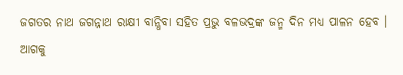ଜଗତର ନାଥ ଜଗନ୍ନାଥ ରାକ୍ଷୀ ବାନ୍ଧିବା ସହିତ ପ୍ରଭୁ ବଳଭଦ୍ରଙ୍କ ଜନ୍ମ ଦିନ ମଧ୍ୟ ପାଳନ ହେବ ।
ଆଗକୁ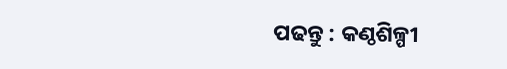ପଢନ୍ତୁ : କଣ୍ଠଶିଳ୍ପୀ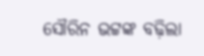ସୌରିନ ଭଟ୍ଟଙ୍କ ବଢ଼ିଲା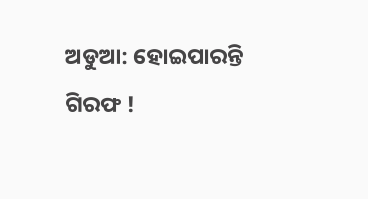ଅଡୁଆ: ହୋଇପାରନ୍ତି ଗିରଫ !